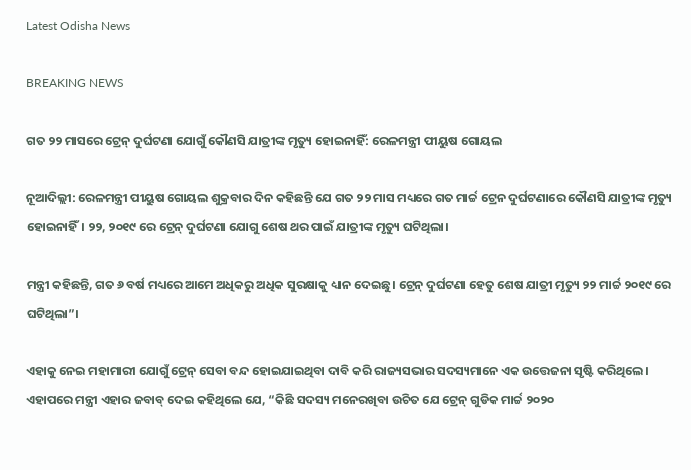Latest Odisha News

BREAKING NEWS

ଗତ ୨୨ ମାସରେ ଟ୍ରେନ୍ ଦୁର୍ଘଟଣା ଯୋଗୁଁ କୌଣସି ଯାତ୍ରୀଙ୍କ ମୃତ୍ୟୁ ହୋଇନାହିଁ: ରେଳମନ୍ତ୍ରୀ ପୀୟୁଷ ଗୋୟଲ

ନୂଆଦିଲ୍ଲୀ: ରେଳମନ୍ତ୍ରୀ ପୀୟୁଷ ଗୋୟଲ ଶୁକ୍ରବାର ଦିନ କହିଛନ୍ତି ଯେ ଗତ ୨୨ ମାସ ମଧ୍ୟରେ ଗତ ମାର୍ଚ୍ଚ ଟ୍ରେନ ଦୁର୍ଘଟଣାରେ କୌଣସି ଯାତ୍ରୀଙ୍କ ମୃତ୍ୟୁ ହୋଇନାହିଁ। ୨୨, ୨୦୧୯ ରେ ଟ୍ରେନ୍‌ ଦୁର୍ଘଟଣା ଯୋଗୁ ଶେଷ ଥର ପାଇଁ ଯାତ୍ରୀଙ୍କ ମୃତ୍ୟୁ ଘଟିଥିଲା।

ମନ୍ତ୍ରୀ କହିଛନ୍ତି, ଗତ ୬ ବର୍ଷ ମଧ୍ୟରେ ଆମେ ଅଧିକରୁ ଅଧିକ ସୁରକ୍ଷାକୁ ଧ୍ୟାନ ଦେଇଛୁ। ଟ୍ରେନ୍ ଦୁର୍ଘଟଣା ହେତୁ ଶେଷ ଯାତ୍ରୀ ମୃତ୍ୟୁ ୨୨ ମାର୍ଚ୍ଚ ୨୦୧୯ ରେ ଘଟିଥିଲା”।

ଏହାକୁ ନେଇ ମହାମାରୀ ଯୋଗୁଁ ଟ୍ରେନ୍ ସେବା ବନ୍ଦ ହୋଇଯାଇଥିବା ଦାବି କରି ରାଜ୍ୟସଭାର ସଦସ୍ୟମାନେ ଏକ ଉତ୍ତେଜନା ସୃଷ୍ଟି କରିଥିଲେ। ଏହାପରେ ମନ୍ତ୍ରୀ ଏହାର ଜବାବ୍‌ ଦେଇ କହିଥିଲେ ଯେ, “କିଛି ସଦସ୍ୟ ମନେରଖିବା ଉଚିତ ଯେ ଟ୍ରେନ୍ ଗୁଡିକ ମାର୍ଚ୍ଚ ୨୦୨୦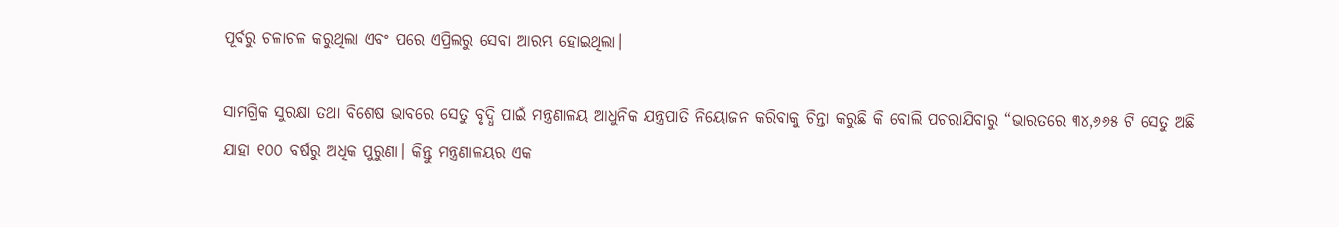ପୂର୍ବରୁ ଚଳାଚଳ କରୁଥିଲା ଏବଂ ପରେ ଏପ୍ରିଲରୁ ସେବା ଆରମ୍ଭ ହୋଇଥିଲା।

ସାମଗ୍ରିକ ସୁରକ୍ଷା ତଥା ବିଶେଷ ଭାବରେ ସେତୁ ବୃଦ୍ଧି ପାଇଁ ମନ୍ତ୍ରଣାଳୟ ଆଧୁନିକ ଯନ୍ତ୍ରପାତି ନିୟୋଜନ କରିବାକୁ ଚିନ୍ତା କରୁଛି କି ବୋଲି ପଚରାଯିବାରୁ “ଭାରତରେ ୩୪,୬୬୫ ଟି ସେତୁ ଅଛି ଯାହା ୧୦୦ ବର୍ଷରୁ ଅଧିକ ପୁରୁଣା। କିନ୍ତୁ ମନ୍ତ୍ରଣାଳୟର ଏକ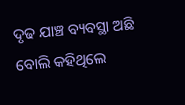ଦୃଢ ଯାଞ୍ଚ ବ୍ୟବସ୍ଥା ଅଛି ବୋଲି କହିଥିଲେ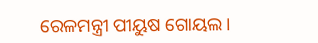ରେଳମନ୍ତ୍ରୀ ପୀୟୁଷ ଗୋୟଲ।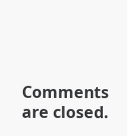Comments are closed.